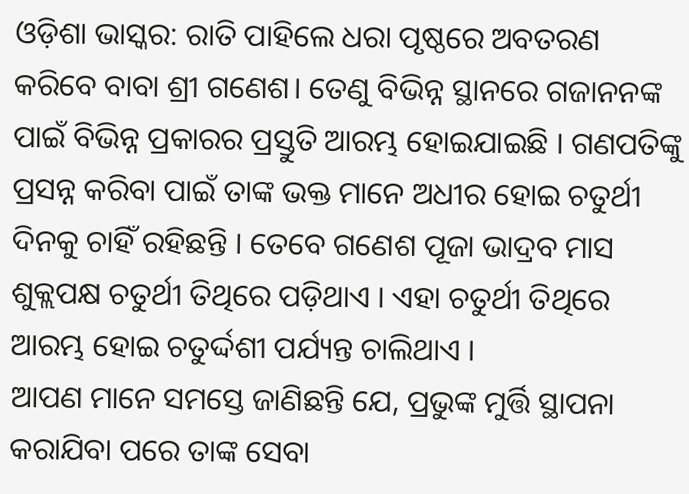ଓଡ଼ିଶା ଭାସ୍କର: ରାତି ପାହିଲେ ଧରା ପୃଷ୍ଠରେ ଅବତରଣ କରିବେ ବାବା ଶ୍ରୀ ଗଣେଶ। ତେଣୁ ବିଭିନ୍ନ ସ୍ଥାନରେ ଗଜାନନଙ୍କ ପାଇଁ ବିଭିନ୍ନ ପ୍ରକାରର ପ୍ରସ୍ତୁତି ଆରମ୍ଭ ହୋଇଯାଇଛି । ଗଣପତିଙ୍କୁ ପ୍ରସନ୍ନ କରିବା ପାଇଁ ତାଙ୍କ ଭକ୍ତ ମାନେ ଅଧୀର ହୋଇ ଚତୁର୍ଥୀ ଦିନକୁ ଚାହିଁ ରହିଛନ୍ତି । ତେବେ ଗଣେଶ ପୂଜା ଭାଦ୍ରବ ମାସ ଶୁକ୍ଲପକ୍ଷ ଚତୁର୍ଥୀ ତିଥିରେ ପଡ଼ିଥାଏ । ଏହା ଚତୁର୍ଥୀ ତିଥିରେ ଆରମ୍ଭ ହୋଇ ଚତୁର୍ଦ୍ଦଶୀ ପର୍ଯ୍ୟନ୍ତ ଚାଲିଥାଏ ।
ଆପଣ ମାନେ ସମସ୍ତେ ଜାଣିଛନ୍ତି ଯେ, ପ୍ରଭୁଙ୍କ ମୁର୍ତ୍ତି ସ୍ଥାପନା କରାଯିବା ପରେ ତାଙ୍କ ସେବା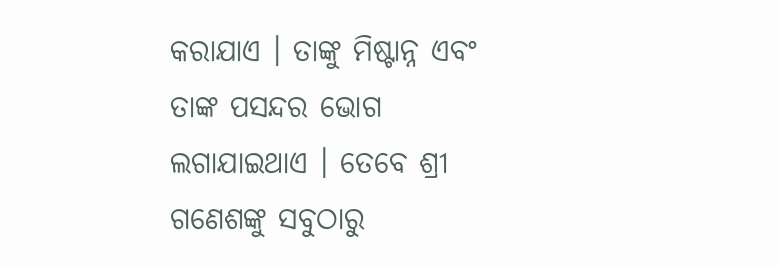କରାଯାଏ । ତାଙ୍କୁ ମିଷ୍ଟାନ୍ନ ଏବଂ ତାଙ୍କ ପସନ୍ଦର ଭୋଗ ଲଗାଯାଇଥାଏ । ତେବେ ଶ୍ରୀ ଗଣେଶଙ୍କୁ ସବୁଠାରୁ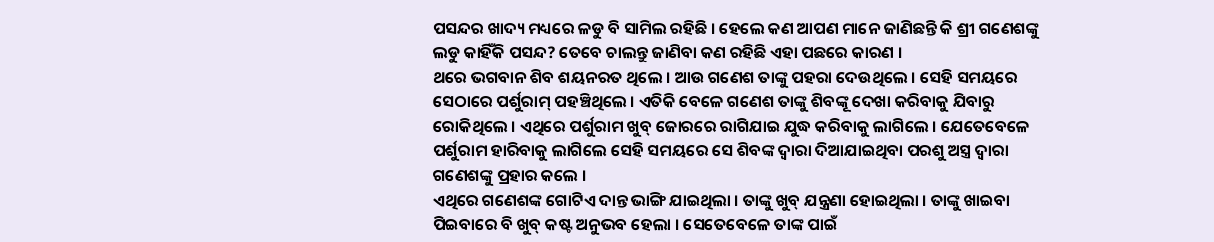ପସନ୍ଦର ଖାଦ୍ୟ ମଧ୍ୟରେ ଳଡୁ ବି ସାମିଲ ରହିଛି । ହେଲେ କଣ ଆପଣ ମାନେ ଜାଣିଛନ୍ତି କି ଶ୍ରୀ ଗଣେଶଙ୍କୁ ଲଡୁ କାହିଁକି ପସନ୍ଦ? ତେବେ ଚାଲନ୍ତୁ ଜାଣିବା କଣ ରହିଛି ଏହା ପଛରେ କାରଣ ।
ଥରେ ଭଗବାନ ଶିବ ଶୟନରତ ଥିଲେ । ଆଉ ଗଣେଶ ତାଙ୍କୁ ପହରା ଦେଉଥିଲେ । ସେହି ସମୟରେ ସେଠାରେ ପର୍ଶୁରାମ୍ ପହଞ୍ଚିଥିଲେ । ଏତିକି ବେଳେ ଗଣେଶ ତାଙ୍କୁ ଶିବଙ୍କୂ ଦେଖା କରିବାକୁ ଯିବାରୁ ରୋକିଥିଲେ । ଏଥିରେ ପର୍ଶୁରାମ ଖୁବ୍ ଜୋରରେ ରାଗିଯାଇ ଯୁଦ୍ଧ କରିବାକୁ ଲାଗିଲେ । ଯେତେବେଳେ ପର୍ଶୁରାମ ହାରିବାକୁ ଲାଗିଲେ ସେହି ସମୟରେ ସେ ଶିବଙ୍କ ଦ୍ୱାରା ଦିଆଯାଇଥିବା ପରଶୁ ଅସ୍ତ୍ର ଦ୍ୱାରା ଗଣେଶଙ୍କୁ ପ୍ରହାର କଲେ ।
ଏଥିରେ ଗଣେଶଙ୍କ ଗୋଟିଏ ଦାନ୍ତ ଭାଙ୍ଗି ଯାଇଥିଲା । ତାଙ୍କୁ ଖୁବ୍ ଯନ୍ତ୍ରଣା ହୋଇଥିଲା । ତାଙ୍କୁ ଖାଇବା ପିଇବାରେ ବି ଖୁବ୍ କଷ୍ଟ ଅନୁଭବ ହେଲା । ସେତେବେଳେ ତାଙ୍କ ପାଇଁ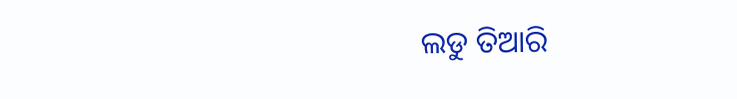ଲଡୁ ତିଆରି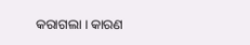କରାଗଲା । କାରଣ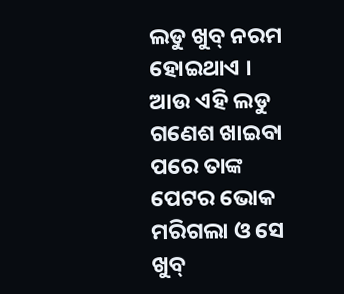ଲଡୁ ଖୁବ୍ ନରମ ହୋଇଥାଏ । ଆଉ ଏହି ଲଡୁ ଗଣେଶ ଖାଇବା ପରେ ତାଙ୍କ ପେଟର ଭୋକ ମରିଗଲା ଓ ସେ ଖୁବ୍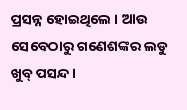ପ୍ରସନ୍ନ ହୋଇଥିଲେ । ଆଉ ସେବେଠାରୁ ଗଣେଶଙ୍କର ଲଡୁ ଖୁବ୍ ପସନ୍ଦ ।